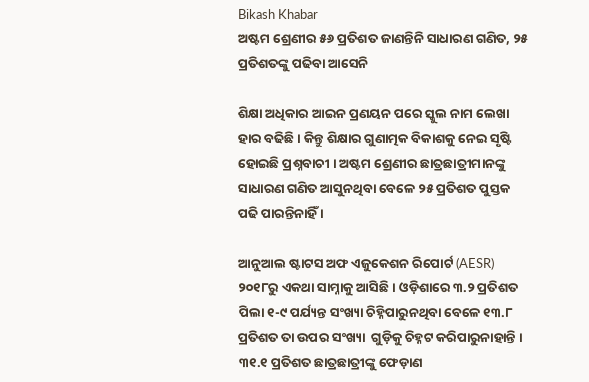Bikash Khabar
ଅଷ୍ଟମ ଶ୍ରେଣୀର ୫୬ ପ୍ରତିଶତ ଜାଣନ୍ତିନି ସାଧାରଣ ଗଣିତ, ୨୫ ପ୍ରତିଶତଙ୍କୁ ପଢିବା ଆସେନି

ଶିକ୍ଷା ଅଧିକାର ଆଇନ ପ୍ରଣୟନ ପରେ ସ୍କୁଲ ନାମ ଲେଖା ହାର ବଢିଛି । କିନ୍ତୁ ଶିକ୍ଷାର ଗୁଣାତ୍ମକ ବିକାଶକୁ ନେଇ ସୃଷ୍ଟି ହୋଇଛି ପ୍ରଶ୍ନବାଚୀ । ଅଷ୍ଟମ ଶ୍ରେଣୀର ଛାତ୍ରଛାତ୍ରୀମାନଙ୍କୁ ସାଧାରଣ ଗଣିତ ଆସୁନଥିବା ବେଳେ ୨୫ ପ୍ରତିଶତ ପୁସ୍ତକ ପଢି ପାରନ୍ତିନାହିଁ ।

ଆନୁଆଲ ଷ୍ଟାଟସ ଅଫ ଏଜୁକେଶନ ରିପୋର୍ଟ (AESR) ୨୦୧୮ରୁ ଏକଥା ସାମ୍ନାକୁ ଆସିଛି । ଓଡ଼ିଶାରେ ୩.୨ ପ୍ରତିଶତ ପିଲା ୧-୯ ପର୍ଯ୍ୟନ୍ତ ସଂଖ୍ୟା ଚିହ୍ନିପାରୁନଥିବା ବେଳେ ୧୩.୮ ପ୍ରତିଶତ ତା ଉପର ସଂଖ୍ୟା  ଗୁଡ଼ିକୁ ଚିହ୍ନଟ କରିପାରୁନାହାନ୍ତି । ୩୧.୧ ପ୍ରତିଶତ ଛାତ୍ରଛାତ୍ରୀଙ୍କୁ ଫେଡ଼ାଣ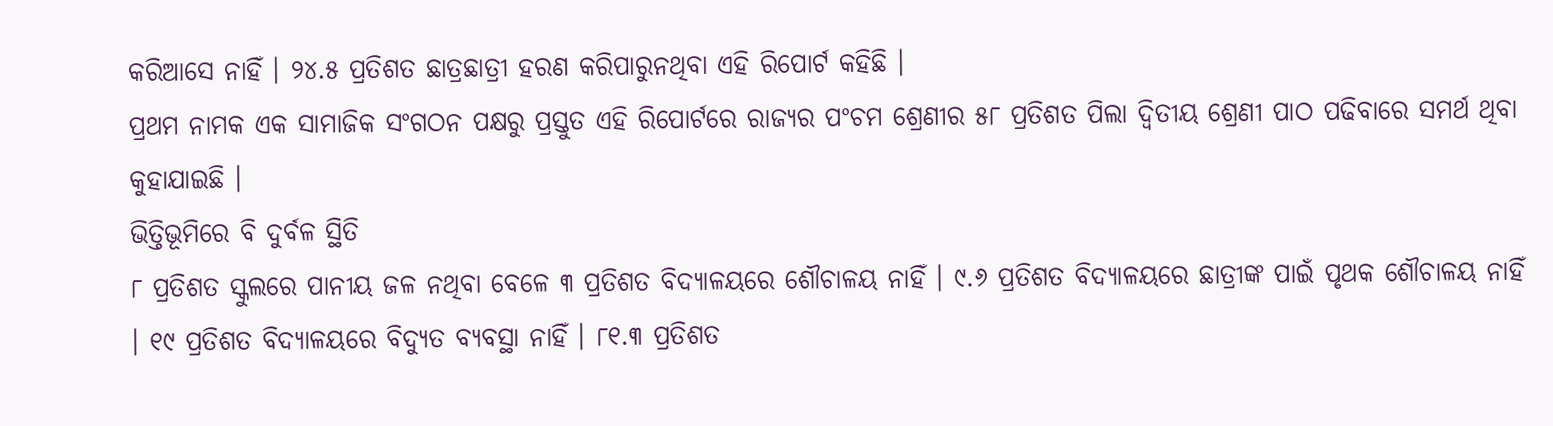କରିଆସେ ନାହିଁ । ୨୪.୫ ପ୍ରତିଶତ ଛାତ୍ରଛାତ୍ରୀ ହରଣ କରିପାରୁନଥିବା ଏହି ରିପୋର୍ଟ କହିଛି ।
ପ୍ରଥମ ନାମକ ଏକ ସାମାଜିକ ସଂଗଠନ ପକ୍ଷରୁ ପ୍ରସ୍ତୁତ ଏହି ରିପୋର୍ଟରେ ରାଜ୍ୟର ପଂଚମ ଶ୍ରେଣୀର ୫୮ ପ୍ରତିଶତ ପିଲା ଦ୍ୱିତୀୟ ଶ୍ରେଣୀ ପାଠ ପଢିବାରେ ସମର୍ଥ ଥିବା କୁହାଯାଇଛି ।
ଭିତ୍ତିଭୂମିରେ ବି ଦୁର୍ବଳ ସ୍ଥିତି
୮ ପ୍ରତିଶତ ସ୍କୁଲରେ ପାନୀୟ ଜଳ ନଥିବା ବେଳେ ୩ ପ୍ରତିଶତ ବିଦ୍ୟାଳୟରେ ଶୌଚାଳୟ ନାହିଁ । ୯.୬ ପ୍ରତିଶତ ବିଦ୍ୟାଳୟରେ ଛାତ୍ରୀଙ୍କ ପାଇଁ ପୃଥକ ଶୌଚାଳୟ ନାହିଁ । ୧୯ ପ୍ରତିଶତ ବିଦ୍ୟାଳୟରେ ବିଦ୍ୟୁତ ବ୍ୟବସ୍ଥା ନାହିଁ । ୮୧.୩ ପ୍ରତିଶତ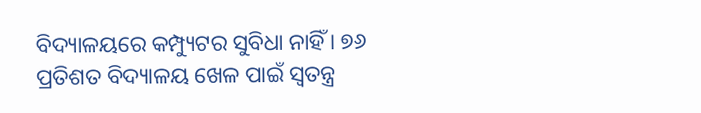ବିଦ୍ୟାଳୟରେ କମ୍ପ୍ୟୁଟର ସୁବିଧା ନାହିଁ । ୭୬ ପ୍ରତିଶତ ବିଦ୍ୟାଳୟ ଖେଳ ପାଇଁ ସ୍ୱତନ୍ତ୍ର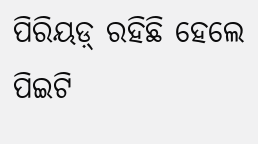ପିରିୟଡ଼୍ ରହିଛି ହେଲେ ପିଇଟି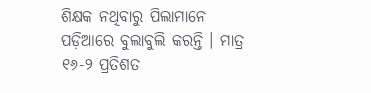ଶିକ୍ଷକ ନଥିବାରୁ ପିଲାମାନେ ପଡ଼ିଆରେ ବୁଲାବୁଲି କରନ୍ତି । ମାତ୍ର ୧୬-୨ ପ୍ରତିଶତ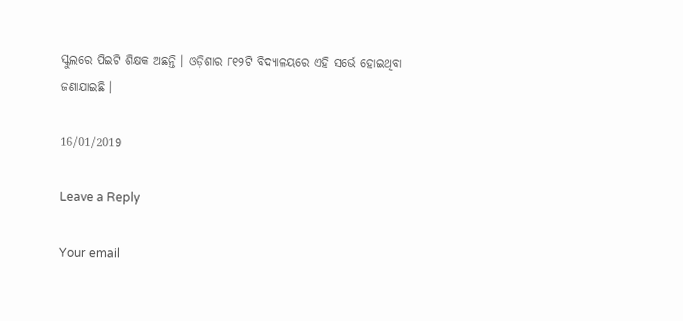ସ୍କୁଲରେ ପିଇଟି ଶିକ୍ଷକ ଅଛନ୍ତି । ଓଡ଼ିଶାର ୮୧୨ଟି ବିଦ୍ୟାଳୟରେ ଏହି ସର୍ଭେ ହୋଇଥିବା ଜଣାଯାଇଛି ।

16/01/2019

Leave a Reply

Your email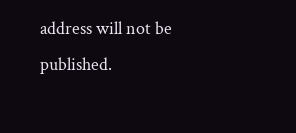address will not be published.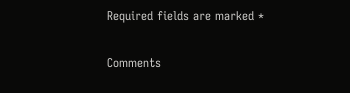Required fields are marked *

Comments